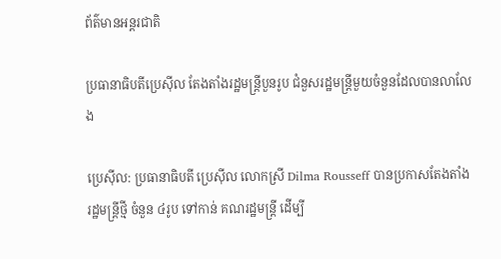ព័ត៌មានអន្តរជាតិ

ប្រធានាធិបតីប្រេស៊ីល តែងតាំងរដ្ឋមន្ត្រីបួនរូប ជំនួសរដ្ឋមន្ត្រីមួយចំនួនដែលបានលាលែង

ប្រេស៊ីល: ប្រធានាធិបតី ប្រេស៊ីល លោកស្រី Dilma Rousseff បានប្រកាសតែងតាំង រដ្ឋមន្ត្រីថ្មី ចំនួន ៤រូប ទៅកាន់ គណរដ្ឋមន្ត្រី ដើម្បី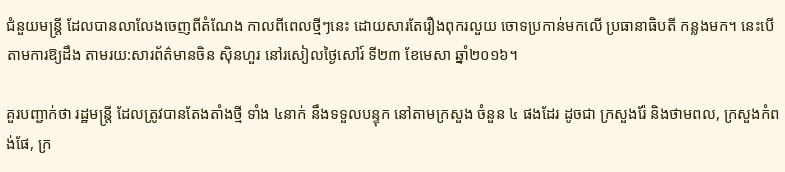ជំនួយមន្ត្រី ដែលបានលាលែងចេញពីតំណែង កាលពីពេលថ្មីៗនេះ ដោយសារតែរឿងពុករលួយ ចោទប្រកាន់មកលើ ប្រធានាធិបតី កន្លងមក។ នេះបើតាមការឱ្យដឹង តាមរយ:សារព័ត៌មានចិន ស៊ិនហួរ នៅរសៀលថ្ងៃសៅរ៍ ទី២៣ ខែមេសា ឆ្នាំ២០១៦។

គួរបញ្ជាក់ថា រដ្ឋមន្ត្រី ដែលត្រូវបានតែងតាំងថ្មី ទាំង ៤នាក់ នឹងទទួលបន្ទុក នៅតាមក្រសួង ចំនួន ៤ ផងដែរ ដូចជា ក្រសួងរ៉ែ និងថាមពល, ក្រសួងកំពង់ផែ, ក្រ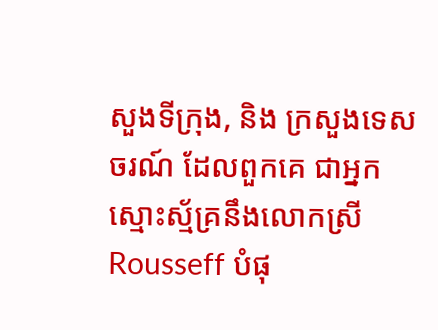សួងទីក្រុង, និង ក្រសួងទេសចរណ៍ ដែលពួកគេ ជាអ្នកស្មោះស្ម័គ្រនឹងលោកស្រី Rousseff បំផុ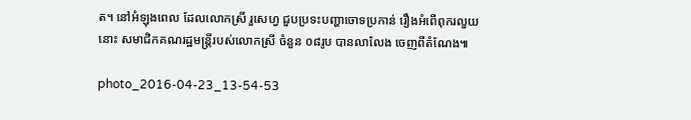ត។ នៅអំឡុងពេល ដែលលោកស្រី រួសេហ្វ ជួបប្រទះបញ្ហាចោទប្រកាន់ រឿងអំពើពុករលួយនោះ សមាជិកគណរដ្ឋមន្ត្រីរបស់លោកស្រី ចំនួន ០៨រូប បានលាលែង ចេញពីតំណែង៕

photo_2016-04-23_13-54-53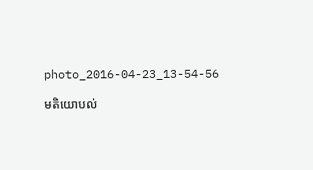photo_2016-04-23_13-54-56

មតិយោបល់